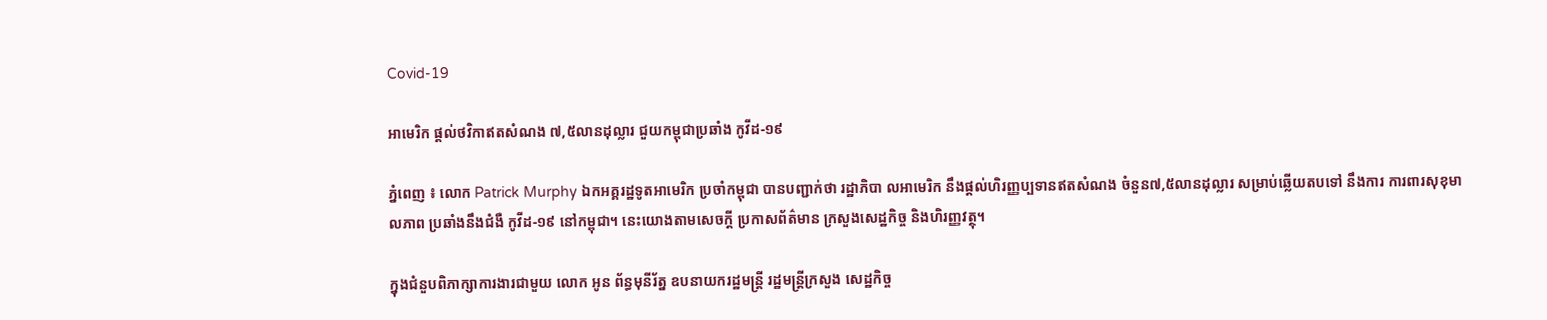Covid-19

អាមេរិក ផ្ដល់ថវិកាឥតសំណង ៧,៥លានដុល្លារ ជួយកម្ពុជាប្រឆាំង កូវីដ-១៩

ភ្នំពេញ ៖ លោក Patrick Murphy ឯកអគ្គរដ្ឋទូតអាមេរិក ប្រចាំកម្ពុជា បានបញ្ជាក់ថា រដ្ឋាភិបា លអាមេរិក នឹងផ្ដល់ហិរញ្ញប្បទានឥតសំណង ចំនួន៧,៥លានដុល្លារ សម្រាប់ឆ្លើយតបទៅ នឹងការ ការពារសុខុមាលភាព ប្រឆាំងនឹងជំងឺ កូវីដ-១៩ នៅកម្ពុជា។ នេះយោងតាមសេចក្ដី ប្រកាសព័ត៌មាន ក្រសួងសេដ្ឋកិច្ច និងហិរញ្ញវត្ថុ។

ក្នុងជំនួបពិភាក្សាការងារជាមួយ លោក អូន ព័ន្ធមុនីរ័ត្ន ឧបនាយករដ្ឋមន្ដ្រី រដ្ឋមន្ដ្រីក្រសួង សេដ្ឋកិច្ច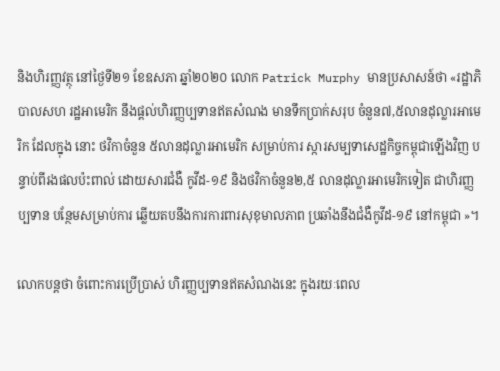និងហិរញ្ញវត្ថុ នៅថ្ងៃទី២១ ខែឧសភា ឆ្នាំ២០២០ លោក Patrick Murphy មានប្រសាសន៍ថា «រដ្ឋាភិបាលសហ រដ្ឋអាមេរិក នឹងផ្ដល់ហិរញ្ញប្បទានឥតសំណង មានទឹកប្រាក់សរុប ចំនួន៧,៥លានដុល្លារអាមេរិក ដែលក្នុង នោះ ថវិកាចំនួន ៥លានដុល្លារអាមេរិក សម្រាប់ការ ស្ការសម្បទាសេដ្ឋកិច្ចកម្ពុជាឡើងវិញ បន្ទាប់ពីរងផលប៉ះពាល់ ដោយសារជំងឺ កូវីដ-១៩ និងថវិកាចំនួន២,៥ លានដុល្លារអាមេរិកទៀត ជាហិរញ្ញប្បទាន បន្ថែមសម្រាប់ការ ឆ្លើយតបនឹងការការពារសុខុមាលភាព ប្រឆាំងនឹងជំងឺកូវីដ-១៩ នៅកម្ពុជា »។

លោកបន្ដថា ចំពោះការប្រើប្រាស់ ហិរញ្ញប្បទានឥតសំណងនេះ ក្នុងរយៈពេល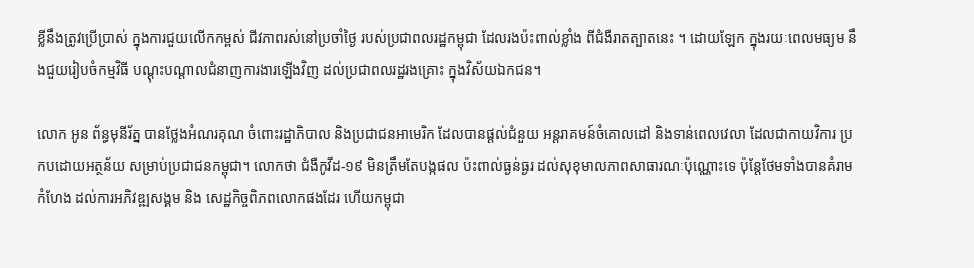ខ្លីនឹងត្រូវប្រើប្រាស់ ក្នុងការជួយលើកកម្ពស់ ជីវភាពរស់នៅប្រចាំថ្ងៃ របស់ប្រជាពលរដ្ឋកម្ពុជា ដែលរងប៉ះពាល់ខ្លាំង ពីជំងឺរាតត្បាតនេះ ។ ដោយឡែក ក្នុងរយៈពេលមធ្យម នឹងជួយរៀបចំកម្មវិធី បណ្ដុះបណ្ដាលជំនាញការងារឡើងវិញ ដល់ប្រជាពលរដ្ឋរងគ្រោះ ក្នុងវិស័យឯកជន។

លោក អូន ព័ន្ធមុនីរ័ត្ន បានថ្លែងអំណរគុណ ចំពោះរដ្ឋាភិបាល និងប្រជាជនអាមេរិក ដែលបានផ្ដល់ជំនួយ អន្ដរាគមន៍ចំគោលដៅ និងទាន់ពេលវេលា ដែលជាកាយវិការ ប្រកបដោយអត្ថន័យ សម្រាប់ប្រជាជនកម្ពុជា។ លោកថា ជំងឺកូវីដ-១៩ មិនត្រឹមតែបង្កផល ប៉ះពាល់ធ្ងន់ធ្ងរ ដល់សុខុមាលភាពសាធារណៈប៉ុណ្ណោះទេ ប៉ុន្ដែថែមទាំងបានគំរាមកំហែង ដល់ការអភិវឌ្ឍសង្គម និង សេដ្ឋកិច្ចពិភពលោកផងដែរ ហើយកម្ពុជា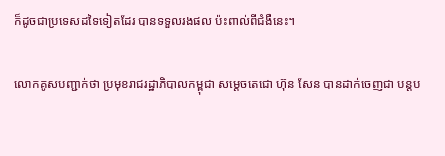ក៏ដូចជាប្រទេសដទៃទៀតដែរ បានទទួលរងផល ប៉ះពាល់ពីជំងឺនេះ។

លោកគូសបញ្ជាក់ថា ប្រមុខរាជរដ្ឋាភិបាលកម្ពុជា សម្ដេចតេជោ ហ៊ុន សែន បានដាក់ចេញជា បន្ដប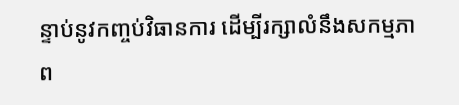ន្ទាប់នូវកញ្ចប់វិធានការ ដើម្បីរក្សាលំនឹងសកម្មភាព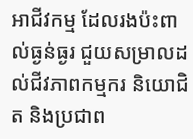អាជីវកម្ម ដែលរងប៉ះពាល់ធ្ងន់ធ្ងរ ជួយសម្រាលដល់ជីវភាពកម្មករ និយោជិត និងប្រជាព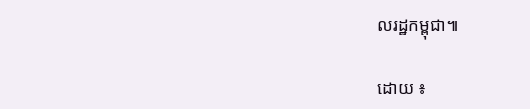លរដ្ឋកម្ពុជា៕

ដោយ ៖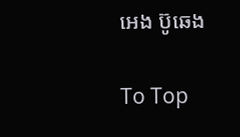អេង ប៊ូឆេង

To Top